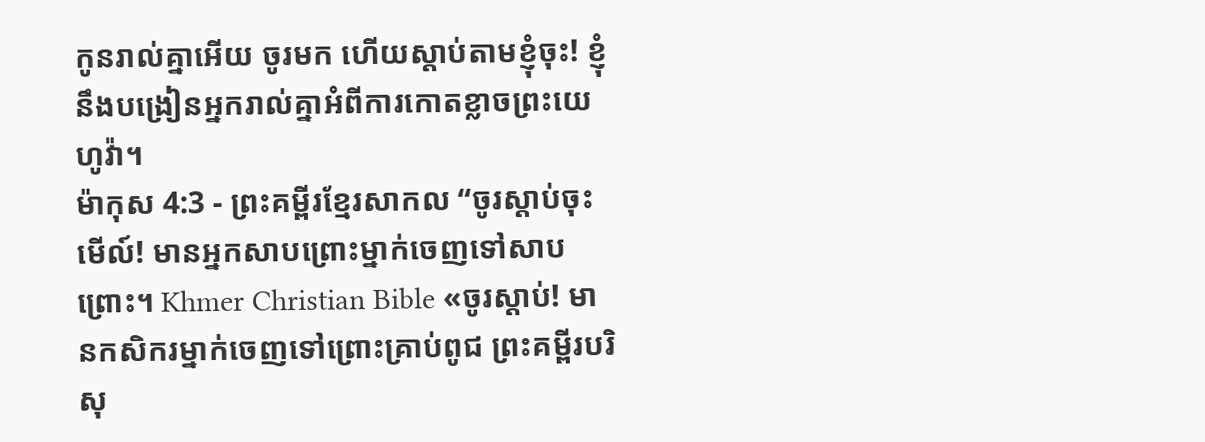កូនរាល់គ្នាអើយ ចូរមក ហើយស្ដាប់តាមខ្ញុំចុះ! ខ្ញុំនឹងបង្រៀនអ្នករាល់គ្នាអំពីការកោតខ្លាចព្រះយេហូវ៉ា។
ម៉ាកុស 4:3 - ព្រះគម្ពីរខ្មែរសាកល “ចូរស្ដាប់ចុះ មើល៍! មានអ្នកសាបព្រោះម្នាក់ចេញទៅសាបព្រោះ។ Khmer Christian Bible «ចូរស្ដាប់! មានកសិករម្នាក់ចេញទៅព្រោះគ្រាប់ពូជ ព្រះគម្ពីរបរិសុ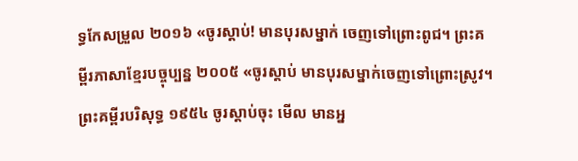ទ្ធកែសម្រួល ២០១៦ «ចូរស្តាប់! មានបុរសម្នាក់ ចេញទៅព្រោះពូជ។ ព្រះគម្ពីរភាសាខ្មែរបច្ចុប្បន្ន ២០០៥ «ចូរស្ដាប់ មានបុរសម្នាក់ចេញទៅព្រោះស្រូវ។ ព្រះគម្ពីរបរិសុទ្ធ ១៩៥៤ ចូរស្តាប់ចុះ មើល មានអ្ន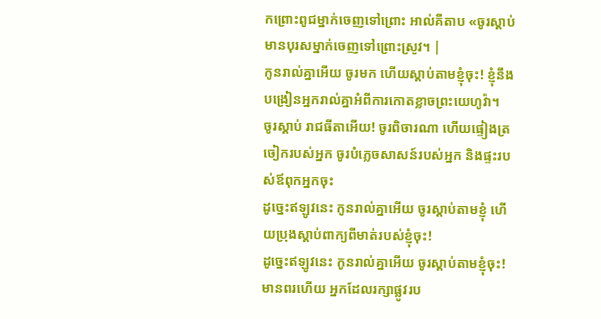កព្រោះពូជម្នាក់ចេញទៅព្រោះ អាល់គីតាប «ចូរស្ដាប់ មានបុរសម្នាក់ចេញទៅព្រោះស្រូវ។ |
កូនរាល់គ្នាអើយ ចូរមក ហើយស្ដាប់តាមខ្ញុំចុះ! ខ្ញុំនឹងបង្រៀនអ្នករាល់គ្នាអំពីការកោតខ្លាចព្រះយេហូវ៉ា។
ចូរស្ដាប់ រាជធីតាអើយ! ចូរពិចារណា ហើយផ្ទៀងត្រចៀករបស់អ្នក ចូរបំភ្លេចសាសន៍របស់អ្នក និងផ្ទះរបស់ឪពុកអ្នកចុះ
ដូច្នេះឥឡូវនេះ កូនរាល់គ្នាអើយ ចូរស្ដាប់តាមខ្ញុំ ហើយប្រុងស្ដាប់ពាក្យពីមាត់របស់ខ្ញុំចុះ!
ដូច្នេះឥឡូវនេះ កូនរាល់គ្នាអើយ ចូរស្ដាប់តាមខ្ញុំចុះ! មានពរហើយ អ្នកដែលរក្សាផ្លូវរប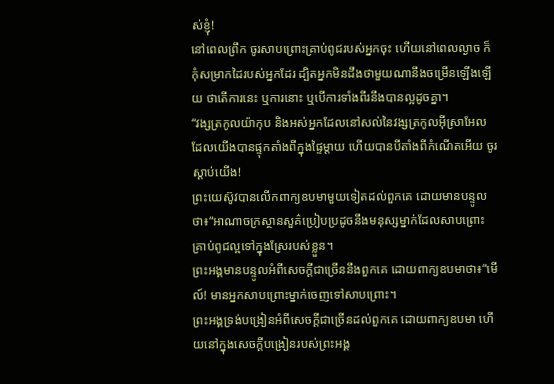ស់ខ្ញុំ!
នៅពេលព្រឹក ចូរសាបព្រោះគ្រាប់ពូជរបស់អ្នកចុះ ហើយនៅពេលល្ងាច ក៏កុំសម្រាកដៃរបស់អ្នកដែរ ដ្បិតអ្នកមិនដឹងថាមួយណានឹងចម្រើនឡើងឡើយ ថាតើការនេះ ឬការនោះ ឬបើការទាំងពីរនឹងបានល្អដូចគ្នា។
“វង្សត្រកូលយ៉ាកុប និងអស់អ្នកដែលនៅសល់នៃវង្សត្រកូលអ៊ីស្រាអែល ដែលយើងបានផ្ទុកតាំងពីក្នុងផ្ទៃម្ដាយ ហើយបានបីតាំងពីកំណើតអើយ ចូរស្ដាប់យើង!
ព្រះយេស៊ូវបានលើកពាក្យឧបមាមួយទៀតដល់ពួកគេ ដោយមានបន្ទូលថា៖“អាណាចក្រស្ថានសួគ៌ប្រៀបប្រដូចនឹងមនុស្សម្នាក់ដែលសាបព្រោះគ្រាប់ពូជល្អទៅក្នុងស្រែរបស់ខ្លួន។
ព្រះអង្គមានបន្ទូលអំពីសេចក្ដីជាច្រើននឹងពួកគេ ដោយពាក្យឧបមាថា៖“មើល៍! មានអ្នកសាបព្រោះម្នាក់ចេញទៅសាបព្រោះ។
ព្រះអង្គទ្រង់បង្រៀនអំពីសេចក្ដីជាច្រើនដល់ពួកគេ ដោយពាក្យឧបមា ហើយនៅក្នុងសេចក្ដីបង្រៀនរបស់ព្រះអង្គ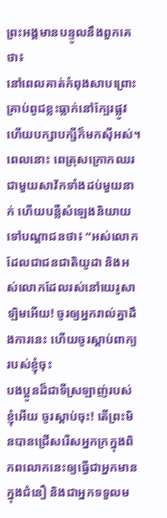ព្រះអង្គមានបន្ទូលនឹងពួកគេថា៖
នៅពេលគាត់កំពុងសាបព្រោះ គ្រាប់ពូជខ្លះធ្លាក់នៅក្បែរផ្លូវ ហើយបក្សាបក្សីក៏មកស៊ីអស់។
ពេលនោះ ពេត្រុសក្រោកឈរជាមួយសាវ័កទាំងដប់មួយនាក់ ហើយបន្លឺសំឡេងនិយាយទៅបណ្ដាជនថា៖ “អស់លោកដែលជាជនជាតិយូដា និងអស់លោកដែលរស់នៅយេរូសាឡិមអើយ! ចូរឲ្យអ្នករាល់គ្នាដឹងការនេះ ហើយចូរស្ដាប់ពាក្យរបស់ខ្ញុំចុះ
បងប្អូនដ៏ជាទីស្រឡាញ់របស់ខ្ញុំអើយ ចូរស្ដាប់ចុះ! តើព្រះមិនបានជ្រើសរើសអ្នកក្រក្នុងពិភពលោកនេះឲ្យធ្វើជាអ្នកមានក្នុងជំនឿ និងជាអ្នកទទួលម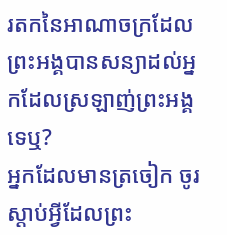រតកនៃអាណាចក្រដែលព្រះអង្គបានសន្យាដល់អ្នកដែលស្រឡាញ់ព្រះអង្គទេឬ?
អ្នកដែលមានត្រចៀក ចូរស្ដាប់អ្វីដែលព្រះ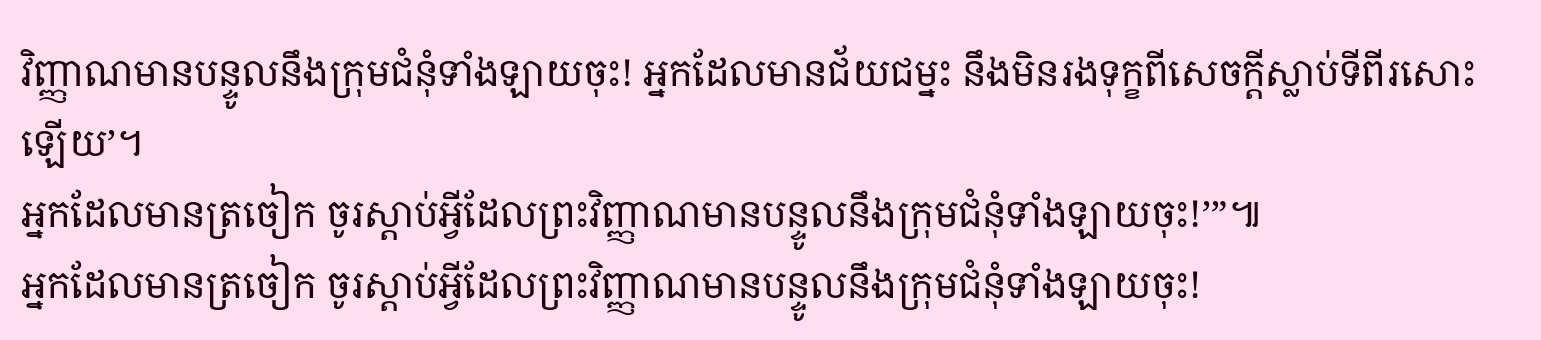វិញ្ញាណមានបន្ទូលនឹងក្រុមជំនុំទាំងឡាយចុះ! អ្នកដែលមានជ័យជម្នះ នឹងមិនរងទុក្ខពីសេចក្ដីស្លាប់ទីពីរសោះឡើយ’។
អ្នកដែលមានត្រចៀក ចូរស្ដាប់អ្វីដែលព្រះវិញ្ញាណមានបន្ទូលនឹងក្រុមជំនុំទាំងឡាយចុះ!’”៕
អ្នកដែលមានត្រចៀក ចូរស្ដាប់អ្វីដែលព្រះវិញ្ញាណមានបន្ទូលនឹងក្រុមជំនុំទាំងឡាយចុះ!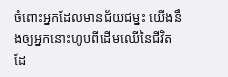ចំពោះអ្នកដែលមានជ័យជម្នះ យើងនឹងឲ្យអ្នកនោះហូបពីដើមឈើនៃជីវិត ដែ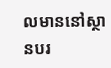លមាននៅស្ថានបរ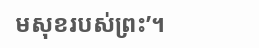មសុខរបស់ព្រះ’។